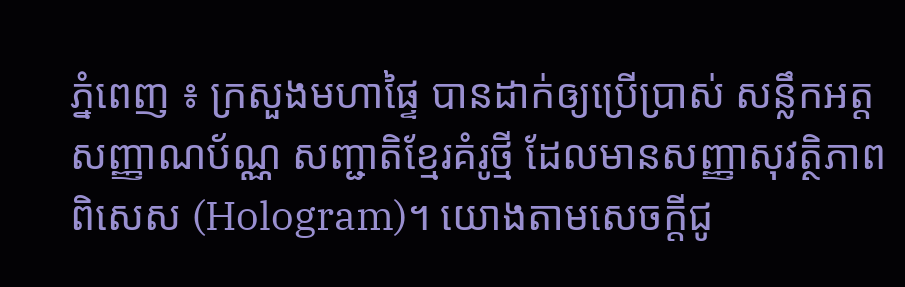ភ្នំពេញ ៖ ក្រសួងមហាផ្ទៃ បានដាក់ឲ្យប្រើប្រាស់ សន្លឹកអត្តសញ្ញាណប័ណ្ណ សញ្ជាតិខ្មែរគំរូថ្មី ដែលមានសញ្ញាសុវត្ថិភាពពិសេស (Hologram)។ យោងតាមសេចក្តីជូ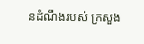នដំណឹងរបស់ ក្រសួង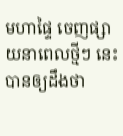មហាផ្ទៃ ចេញផ្សាយនាពេលថ្មីៗ នេះ បានឲ្យដឹងថា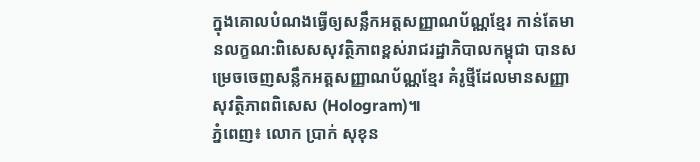ក្នុងគោលបំណងធ្វេីឲ្យសន្លឹកអត្តសញ្ញាណប័ណ្ណខ្មែរ កាន់តែមានលក្ខណ:ពិសេសសុវត្ថិភាពខ្ពស់រាជរដ្ឋាភិបាលកម្ពុជា បានសម្រេចចេញសន្លឹកអត្តសញ្ញាណប័ណ្ណខ្មែរ គំរូថ្មីដែលមានសញ្ញា សុវត្ថិភាពពិសេស (Hologram)៕
ភ្នំពេញ៖ លោក ប្រាក់ សុខុន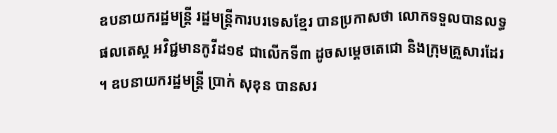ឧបនាយករដ្ឋមន្ត្រី រដ្ឋមន្ត្រីការបរទេសខ្មែរ បានប្រកាសថា លោកទទួលបានលទ្ធផលតេស្ត អវិជ្ជមានកូវីដ១៩ ជាលេីកទី៣ ដូចសម្ដេចតេជោ និងក្រុមគ្រួសារដែរ ។ ឧបនាយករដ្ឋមន្ត្រី ប្រាក់ សុខុន បានសរ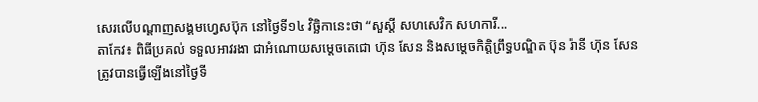សេរលេីបណ្ដាញសង្គមហ្វេសប៊ុក នៅថ្ងៃទី១៤ វិច្ឆិកានេះថា “សួស្តី សហសេវិក សហការី...
តាកែវ៖ ពិធីប្រគល់ ទទួលអាវរងា ជាអំណោយសម្តេចតេជោ ហ៊ុន សែន និងសម្តេចកិត្តិព្រឹទ្ធបណ្ឌិត ប៊ុន រ៉ានី ហ៊ុន សែន ត្រូវបានធ្វេីឡេីងនៅថ្ងៃទី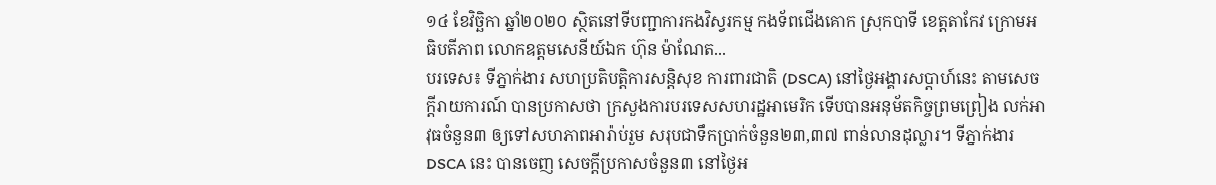១៤ ខែវិច្ឆិកា ឆ្នាំ២០២០ ស្ថិតនៅទីបញ្ជាការកងវិស្វរកម្ម កងទ័ពជេីងគោក ស្រុកបាទី ខេត្តតាកែវ ក្រោមអធិបតីភាព លោកឧត្តមសេនីយ៍ឯក ហ៊ុន ម៉ាណែត...
បរទេស៖ ទីភ្នាក់ងារ សហប្រតិបត្តិការសន្តិសុខ ការពារជាតិ (DSCA) នៅថ្ងៃអង្គារសប្ដាហ៍នេះ តាមសេចក្តីរាយការណ៍ បានប្រកាសថា ក្រសួងការបរទេសសហរដ្ឋអាមេរិក ទើបបានអនុម័តកិច្ចព្រមព្រៀង លក់អាវុធចំនួន៣ ឲ្យទៅសហភាពអារ៉ាប់រួម សរុបជាទឹកប្រាក់ចំនួន២៣,៣៧ ពាន់លានដុល្លារ។ ទីភ្នាក់ងារ DSCA នេះ បានចេញ សេចក្តីប្រកាសចំនួន៣ នៅថ្ងៃអ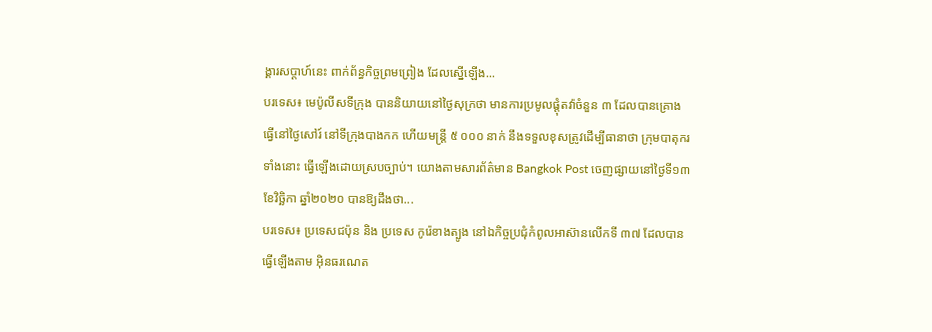ង្គារសប្ដាហ៍នេះ ពាក់ព័ន្ធកិច្ចព្រមព្រៀង ដែលស្នើឡើង...
បរទេស៖ មេប៉ូលីសទីក្រុង បាននិយាយនៅថ្ងៃសុក្រថា មានការប្រមូលផ្តុំតវ៉ាចំនួន ៣ ដែលបានគ្រោង ធ្វើនៅថ្ងៃសៅរ៍ នៅទីក្រុងបាងកក ហើយមន្ត្រី ៥ ០០០ នាក់ នឹងទទួលខុសត្រូវដើម្បីធានាថា ក្រុមបាតុករទាំងនោះ ធ្វើឡើងដោយស្របច្បាប់។ យោងតាមសារព័ត៌មាន Bangkok Post ចេញផ្សាយនៅថ្ងៃទី១៣ ខែវិច្ឆិកា ឆ្នាំ២០២០ បានឱ្យដឹងថា...
បរទេស៖ ប្រទេសជប៉ុន និង ប្រទេស កូរ៉េខាងត្បូង នៅឯកិច្ចប្រជុំកំពូលអាស៊ានលើកទី ៣៧ ដែលបានធ្វើឡើងតាម អ៊ិនធរណេត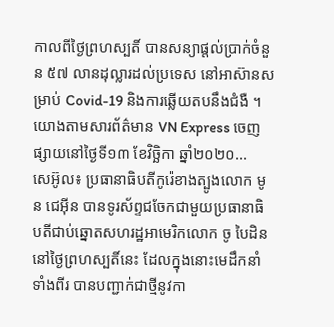កាលពីថ្ងៃព្រហស្បតិ៍ បានសន្យាផ្តល់ប្រាក់ចំនួន ៥៧ លានដុល្លារដល់ប្រទេស នៅអាស៊ានសម្រាប់ Covid-19 និងការឆ្លើយតបនឹងជំងឺ ។ យោងតាមសារព័ត៌មាន VN Express ចេញផ្សាយនៅថ្ងៃទី១៣ ខែវិច្ឆិកា ឆ្នាំ២០២០...
សេអ៊ូល៖ ប្រធានាធិបតីកូរ៉េខាងត្បូងលោក មូន ជេអ៊ីន បានទូរស័ព្ទជចែកជាមួយប្រធានាធិបតីជាប់ឆ្នោតសហរដ្ឋអាមេរិកលោក ចូ បៃដិន នៅថ្ងៃព្រហស្បតិ៍នេះ ដែលក្នុងនោះមេដឹកនាំទាំងពីរ បានបញ្ជាក់ជាថ្មីនូវកា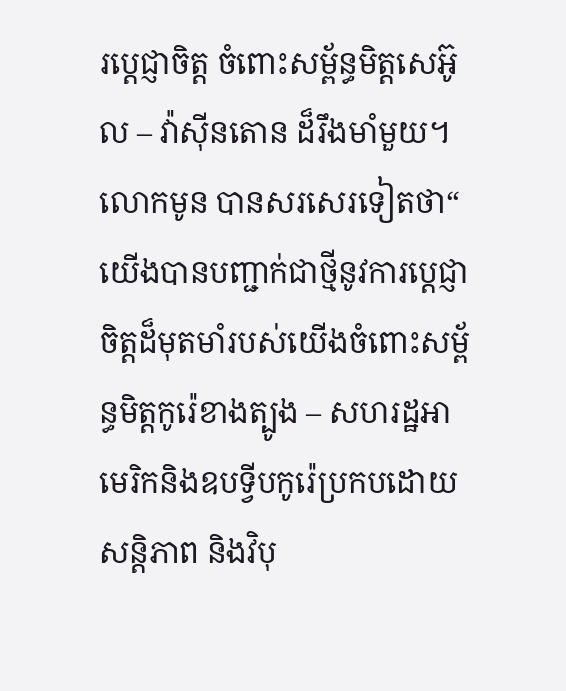រប្តេជ្ញាចិត្ត ចំពោះសម្ព័ន្ធមិត្តសេអ៊ូល – វ៉ាស៊ីនតោន ដ៏រឹងមាំមួយ។ លោកមូន បានសរសេរទៀតថា“ យើងបានបញ្ជាក់ជាថ្មីនូវការប្តេជ្ញាចិត្តដ៏មុតមាំរបស់យើងចំពោះសម្ព័ន្ធមិត្តកូរ៉េខាងត្បូង – សហរដ្ឋអាមេរិកនិងឧបទ្វីបកូរ៉េប្រកបដោយសន្តិភាព និងវិបុ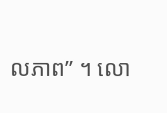លភាព” ។ លោ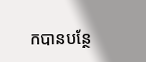កបានបន្ថែ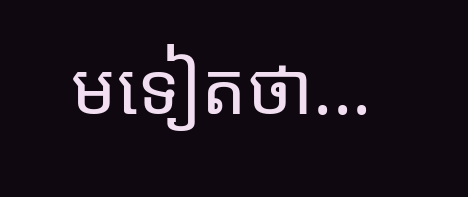មទៀតថា...